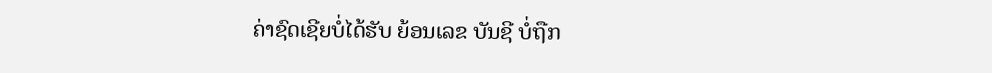ຄ່າຊົດເຊີຍບໍ່ໄດ້ຮັບ ຍ້ອນເລຂ ບັນຊີ ບໍ່ຖືກ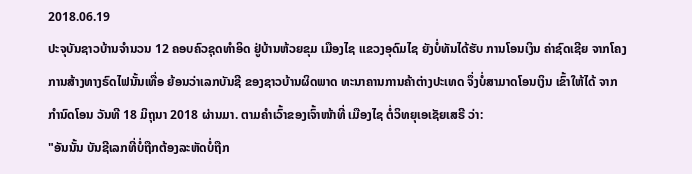2018.06.19
ປະຈຸບັນຊາວບ້ານຈຳນວນ 12 ຄອບຄົວຊຸດທຳອິດ ຢູ່ບ້ານຫ້ວຍຂຸມ ເມືອງໄຊ ແຂວງອຸດົມໄຊ ຍັງບໍ່ທັນໄດ້ຮັບ ການໂອນເງິນ ຄ່າຊົດເຊີຍ ຈາກໂຄງການສ້າງທາງຣົດໄຟນັ້ນເທື່ອ ຍ້ອນວ່າເລກບັນຊີ ຂອງຊາວບ້ານຜິດພາດ ທະນາຄານການຄ້າຕ່າງປະເທດ ຈຶ່ງບໍ່ສາມາດໂອນເງິນ ເຂົ້າໃຫ້ໄດ້ ຈາກກຳນົດໂອນ ວັນທີ 18 ມິຖຸນາ 2018 ຜ່ານມາ. ຕາມຄຳເວົ້າຂອງເຈົ້າໜ້າທີ່ ເມືອງໄຊ ຕໍ່ວິທຍຸເອເຊັຍເສຣີ ວ່າ:
"ອັນນັ້ນ ບັນຊີເລກທີ່ບໍ່ຖືກຕ້ອງລະຫັດບໍ່ຖືກ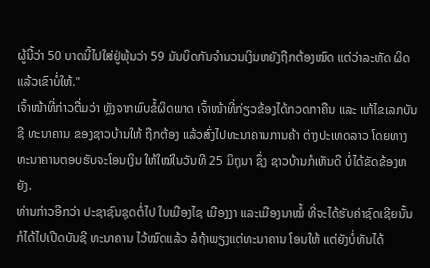ຜູ້ນີ້ວ່າ 50 ບາດນີ້ໄປໃສ່ຢູ່ພຸ້ນວ່າ 59 ມັນບິດກັນຈຳນວນເງິນຫຍັງຖືກຕ້ອງໝົດ ແຕ່ວ່າລະຫັດ ຜິດ ແລ້ວເຂົາບໍ່ໃຫ້."
ເຈົ້າໜ້າທີ່ກ່າວຕື່ມວ່າ ຫຼັງຈາກພົບຂໍ້ຜິດພາດ ເຈົ້າໜ້າທີ່ກ່ຽວຂ້ອງໄດ້ກວດກາຄືນ ແລະ ແກ້ໄຂເລກບັນຊີ ທະນາຄານ ຂອງຊາວບ້ານໃຫ້ ຖືກຕ້ອງ ແລ້ວສົ່ງໄປທະນາຄານການຄ້າ ຕ່າງປະເທດລາວ ໂດຍທາງທະນາຄານຕອບຮັບຈະໂອນເງິນ ໃຫ້ໃໝ່ໃນວັນທີ 25 ມິຖຸນາ ຊຶ່ງ ຊາວບ້ານກໍເຫັນດີ ບໍ່ໄດ້ຂັດຂ້ອງຫຍັງ.
ທ່ານກ່າວອີກວ່າ ປະຊາຊົນຊຸດຕໍ່ໄປ ໃນເມືອງໄຊ ເມືອງງາ ແລະເມືອງນາໝໍ້ ທີ່ຈະໄດ້ຮັບຄ່າຊົດເຊີຍນັ້ນ ກໍໄດ້ໄປເປີດບັນຊີ ທະນາຄານ ໄວ້ໝົດແລ້ວ ລໍຖ້າພຽງແຕ່ທະນາຄານ ໂອນໃຫ້ ແຕ່ຍັງບໍ່ທັນໄດ້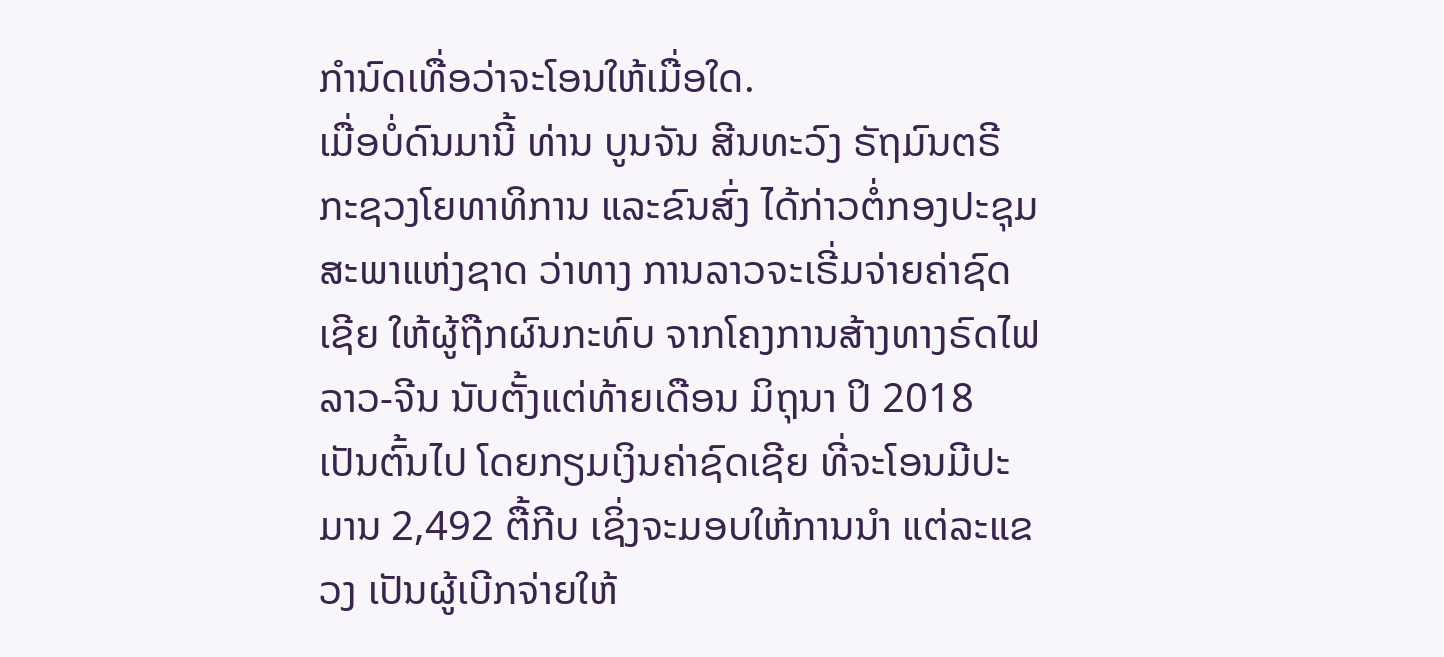ກຳນົດເທື່ອວ່າຈະໂອນໃຫ້ເມື່ອໃດ.
ເມື່ອບໍ່ດົນມານີ້ ທ່ານ ບູນຈັນ ສີນທະວົງ ຣັຖມົນຕຣີ ກະຊວງໂຍທາທິການ ແລະຂົນສົ່ງ ໄດ້ກ່າວຕໍ່ກອງປະຊຸມສະພາແຫ່ງຊາດ ວ່າທາງ ການລາວຈະເຣີ່ມຈ່າຍຄ່າຊົດເຊີຍ ໃຫ້ຜູ້ຖືກຜົນກະທົບ ຈາກໂຄງການສ້າງທາງຣົດໄຟ ລາວ-ຈີນ ນັບຕັ້ງແຕ່ທ້າຍເດືອນ ມິຖຸນາ ປິ 2018 ເປັນຕົ້ນໄປ ໂດຍກຽມເງິນຄ່າຊົດເຊີຍ ທີ່ຈະໂອນມີປະມານ 2,492 ຕື້ກີບ ເຊິ່ງຈະມອບໃຫ້ການນຳ ແຕ່ລະແຂວງ ເປັນຜູ້ເບີກຈ່າຍໃຫ້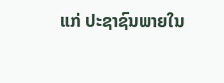ແກ່ ປະຊາຊົນພາຍໃນ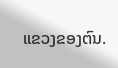ແຂວງຂອງຕົນ.